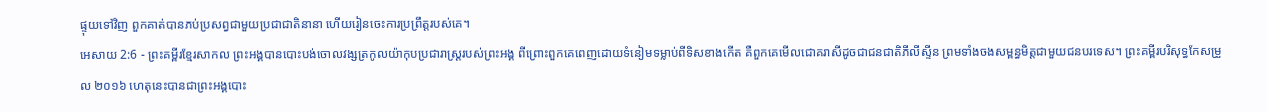ផ្ទុយទៅវិញ ពួកគាត់បានភប់ប្រសព្វជាមួយប្រជាជាតិនានា ហើយរៀនចេះការប្រព្រឹត្តរបស់គេ។
អេសាយ 2:6 - ព្រះគម្ពីរខ្មែរសាកល ព្រះអង្គបានបោះបង់ចោលវង្សត្រកូលយ៉ាកុបប្រជារាស្ត្ររបស់ព្រះអង្គ ពីព្រោះពួកគេពេញដោយទំនៀមទម្លាប់ពីទិសខាងកើត គឺពួកគេមើលជោគរាសីដូចជាជនជាតិភីលីស្ទីន ព្រមទាំងចងសម្ពន្ធមិត្តជាមួយជនបរទេស។ ព្រះគម្ពីរបរិសុទ្ធកែសម្រួល ២០១៦ ហេតុនេះបានជាព្រះអង្គបោះ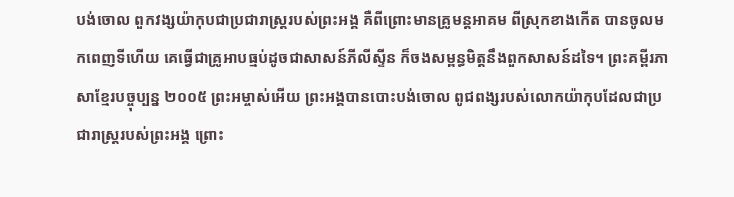បង់ចោល ពួកវង្សយ៉ាកុបជាប្រជារាស្ត្ររបស់ព្រះអង្គ គឺពីព្រោះមានគ្រូមន្តអាគម ពីស្រុកខាងកើត បានចូលមកពេញទីហើយ គេធ្វើជាគ្រូអាបធ្មប់ដូចជាសាសន៍ភីលីស្ទីន ក៏ចងសម្ពន្ធមិត្តនឹងពួកសាសន៍ដទៃ។ ព្រះគម្ពីរភាសាខ្មែរបច្ចុប្បន្ន ២០០៥ ព្រះអម្ចាស់អើយ ព្រះអង្គបានបោះបង់ចោល ពូជពង្សរបស់លោកយ៉ាកុបដែលជាប្រជារាស្ត្ររបស់ព្រះអង្គ ព្រោះ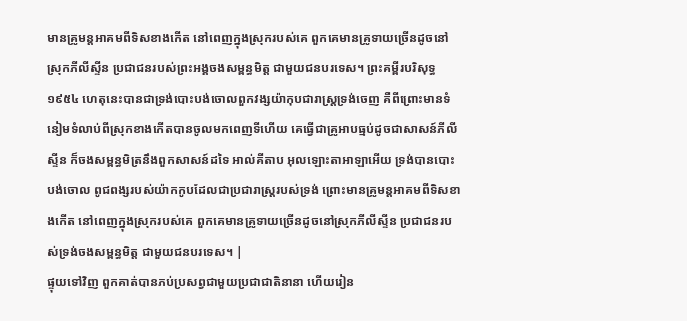មានគ្រូមន្តអាគមពីទិសខាងកើត នៅពេញក្នុងស្រុករបស់គេ ពួកគេមានគ្រូទាយច្រើនដូចនៅស្រុកភីលីស្ទីន ប្រជាជនរបស់ព្រះអង្គចងសម្ពន្ធមិត្ត ជាមួយជនបរទេស។ ព្រះគម្ពីរបរិសុទ្ធ ១៩៥៤ ហេតុនេះបានជាទ្រង់បោះបង់ចោលពួកវង្សយ៉ាកុបជារាស្ត្រទ្រង់ចេញ គឺពីព្រោះមានទំនៀមទំលាប់ពីស្រុកខាងកើតបានចូលមកពេញទីហើយ គេធ្វើជាគ្រូអាបធ្មប់ដូចជាសាសន៍ភីលីស្ទីន ក៏ចងសម្ពន្ធមិត្រនឹងពួកសាសន៍ដទៃ អាល់គីតាប អុលឡោះតាអាឡាអើយ ទ្រង់បានបោះបង់ចោល ពូជពង្សរបស់យ៉ាកកូបដែលជាប្រជារាស្ត្ររបស់ទ្រង់ ព្រោះមានគ្រូមន្តអាគមពីទិសខាងកើត នៅពេញក្នុងស្រុករបស់គេ ពួកគេមានគ្រូទាយច្រើនដូចនៅស្រុកភីលីស្ទីន ប្រជាជនរបស់ទ្រង់ចងសម្ពន្ធមិត្ត ជាមួយជនបរទេស។ |
ផ្ទុយទៅវិញ ពួកគាត់បានភប់ប្រសព្វជាមួយប្រជាជាតិនានា ហើយរៀន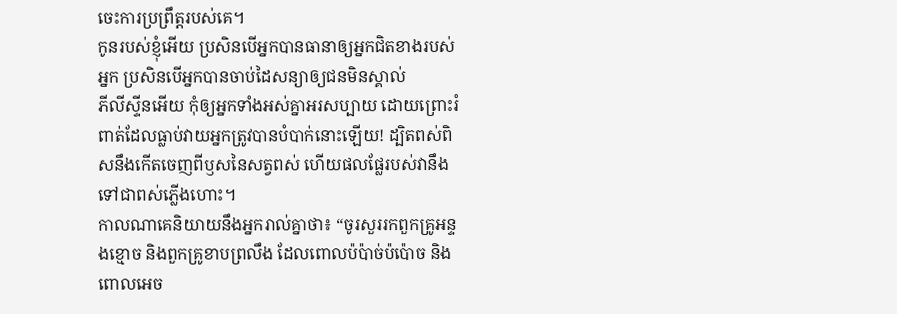ចេះការប្រព្រឹត្តរបស់គេ។
កូនរបស់ខ្ញុំអើយ ប្រសិនបើអ្នកបានធានាឲ្យអ្នកជិតខាងរបស់អ្នក ប្រសិនបើអ្នកបានចាប់ដៃសន្យាឲ្យជនមិនស្គាល់
ភីលីស្ទីនអើយ កុំឲ្យអ្នកទាំងអស់គ្នាអរសប្បាយ ដោយព្រោះរំពាត់ដែលធ្លាប់វាយអ្នកត្រូវបានបំបាក់នោះឡើយ! ដ្បិតពស់ពិសនឹងកើតចេញពីឫសនៃសត្វពស់ ហើយផលផ្លែរបស់វានឹងទៅជាពស់ភ្លើងហោះ។
កាលណាគេនិយាយនឹងអ្នករាល់គ្នាថា៖ “ចូរសួររកពួកគ្រូអន្ទងខ្មោច និងពួកគ្រូខាបព្រលឹង ដែលពោលប៉ប៉ាច់ប៉ប៉ោច និងពោលអេច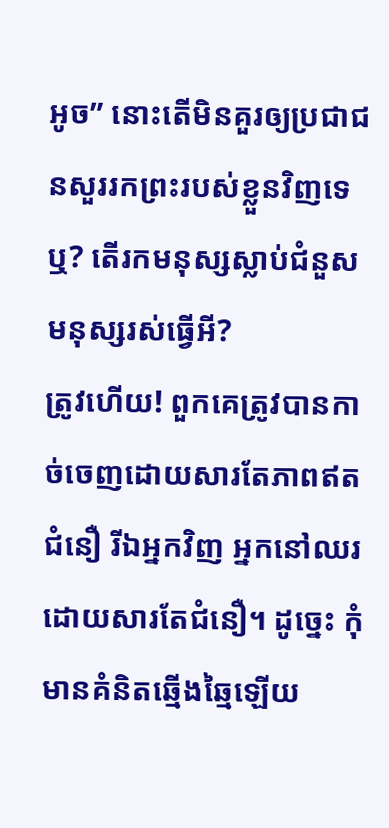អូច” នោះតើមិនគួរឲ្យប្រជាជនសួររកព្រះរបស់ខ្លួនវិញទេឬ? តើរកមនុស្សស្លាប់ជំនួសមនុស្សរស់ធ្វើអី?
ត្រូវហើយ! ពួកគេត្រូវបានកាច់ចេញដោយសារតែភាពឥតជំនឿ រីឯអ្នកវិញ អ្នកនៅឈរដោយសារតែជំនឿ។ ដូច្នេះ កុំមានគំនិតឆ្មើងឆ្មៃឡើយ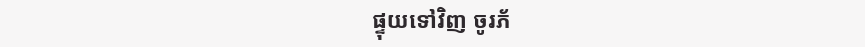ផ្ទុយទៅវិញ ចូរភ័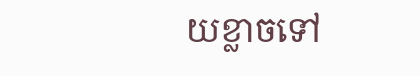យខ្លាចទៅ